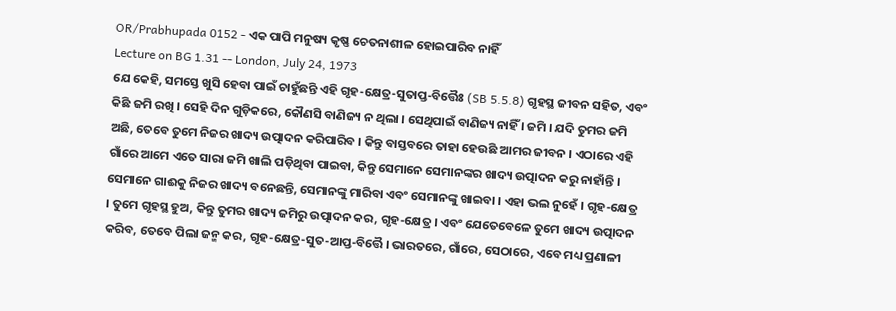OR/Prabhupada 0152 - ଏକ ପାପି ମନୁଷ୍ୟ କୃଷ୍ଣ ଚେତନାଶୀଳ ହୋଇପାରିବ ନାହିଁ
Lecture on BG 1.31 -- London, July 24, 1973
ଯେ କେହି, ସମସ୍ତେ ଖୁସି ହେବା ପାଇଁ ଚାହୁଁଛନ୍ତି ଏହି ଗୃହ-କ୍ଷେତ୍ର-ସୁତାପ୍ତ-ବିତ୍ତୈଃ (SB 5.5.8) ଗୃହସ୍ଥ ଜୀବନ ସହିତ, ଏବଂ କିଛି ଜମି ରଖି । ସେହି ଦିନ ଗୁଡ଼ିକରେ, କୌଣସି ବାଣିଜ୍ୟ ନ ଥିଲା । ସେଥିପାଇଁ ବାଣିଜ୍ୟ ନାହିଁ । ଜମି । ଯଦି ତୁମର ଜମି ଅଛି, ତେବେ ତୁମେ ନିଜର ଖାଦ୍ୟ ଉତ୍ପାଦନ କରିପାରିବ । କିନ୍ତୁ ବାସ୍ତବରେ ତାହା ହେଉଛି ଆମର ଜୀବନ । ଏଠାରେ ଏହି ଗାଁରେ ଆମେ ଏତେ ସାରା ଜମି ଖାଲି ପଡ଼ିଥିବା ପାଇବା, କିନ୍ତୁ ସେମାନେ ସେମାନଙ୍କର ଖାଦ୍ୟ ଉତ୍ପାଦନ କରୁ ନାହାଁନ୍ତି । ସେମାନେ ଗାଈକୁ ନିଜର ଖାଦ୍ୟ ବନେଛନ୍ତି, ସେମାନଙ୍କୁ ମାରିବା ଏବଂ ସେମାନଙ୍କୁ ଖାଇବା । ଏହା ଭଲ ନୁହେଁ । ଗୃହ-କ୍ଷେତ୍ର । ତୁମେ ଗୃହସ୍ଥ ହୁଅ, କିନ୍ତୁ ତୁମର ଖାଦ୍ୟ ଜମିରୁ ଉତ୍ପାଦନ କର, ଗୃହ-କ୍ଷେତ୍ର । ଏବଂ ଯେତେବେଳେ ତୁମେ ଖାଦ୍ୟ ଉତ୍ପାଦନ କରିବ, ତେବେ ପିଲା ଜନ୍ମ କର, ଗୃହ-କ୍ଷେତ୍ର-ସୁତ-ଆପ୍ତ-ବିତ୍ତୈ । ଭାରତରେ, ଗାଁରେ, ସେଠାରେ, ଏବେ ମଧ୍ୟ ପ୍ରଣାଳୀ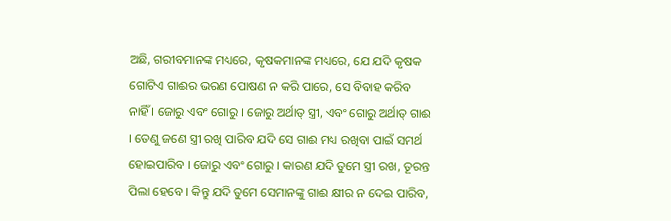ଅଛି, ଗରୀବମାନଙ୍କ ମଧ୍ୟରେ, କୃଷକମାନଙ୍କ ମଧ୍ୟରେ, ଯେ ଯଦି କୃଷକ ଗୋଟିଏ ଗାଈର ଭରଣ ପୋଷଣ ନ କରି ପାରେ, ସେ ବିବାହ କରିବ ନାହିଁ । ଜୋରୁ ଏବଂ ଗୋରୁ । ଜୋରୁ ଅର୍ଥାତ୍ ସ୍ତ୍ରୀ, ଏବଂ ଗୋରୁ ଅର୍ଥାତ୍ ଗାଈ । ତେଣୁ ଜଣେ ସ୍ତ୍ରୀ ରଖି ପାରିବ ଯଦି ସେ ଗାଈ ମଧ୍ୟ ରଖିବା ପାଇଁ ସମର୍ଥ ହୋଇପାରିବ । ଜୋରୁ ଏବଂ ଗୋରୁ । କାରଣ ଯଦି ତୁମେ ସ୍ତ୍ରୀ ରଖ, ତୂରନ୍ତ ପିଲା ହେବେ । କିନ୍ତୁ ଯଦି ତୁମେ ସେମାନଙ୍କୁ ଗାଈ କ୍ଷୀର ନ ଦେଇ ପାରିବ,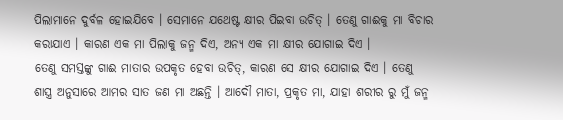ପିଲାମାନେ ଦୁର୍ବଳ ହୋଇଯିବେ । ସେମାନେ ଯଥେଷ୍ଟ କ୍ଷୀର ପିଇବା ଉଚିତ୍ । ତେଣୁ ଗାଈକୁ ମା ବିଚାର କରାଯାଏ । କାରଣ ଏକ ମା ପିଲାକୁ ଜନ୍ମ ଦିଏ, ଅନ୍ୟ ଏକ ମା କ୍ଷୀର ଯୋଗାଇ ଦିଏ ।
ତେଣୁ ସମସ୍ତଙ୍କୁ ଗାଈ ମାତାର ଉପକୃତ ହେବା ଉଚିତ୍, କାରଣ ସେ କ୍ଷୀର ଯୋଗାଇ ଦିଏ । ତେଣୁ ଶାସ୍ତ୍ର ଅନୁସାରେ ଆମର ସାତ ଜଣ ମା ଅଛନ୍ତି । ଆଦୌ ମାତା, ପ୍ରକୃତ ମା, ଯାହା ଶରୀର ରୁ ମୁଁ ଜନ୍ମ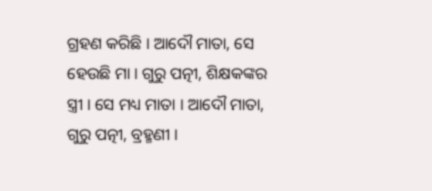ଗ୍ରହଣ କରିଛି । ଆଦୌ ମାତା, ସେ ହେଉଛି ମା । ଗୁରୁ ପତ୍ନୀ, ଶିକ୍ଷକଙ୍କର ସ୍ତ୍ରୀ । ସେ ମଧ୍ୟ ମାତା । ଆଦୌ ମାତା, ଗୁରୁ ପତ୍ନୀ, ବ୍ରହ୍ମଣୀ ।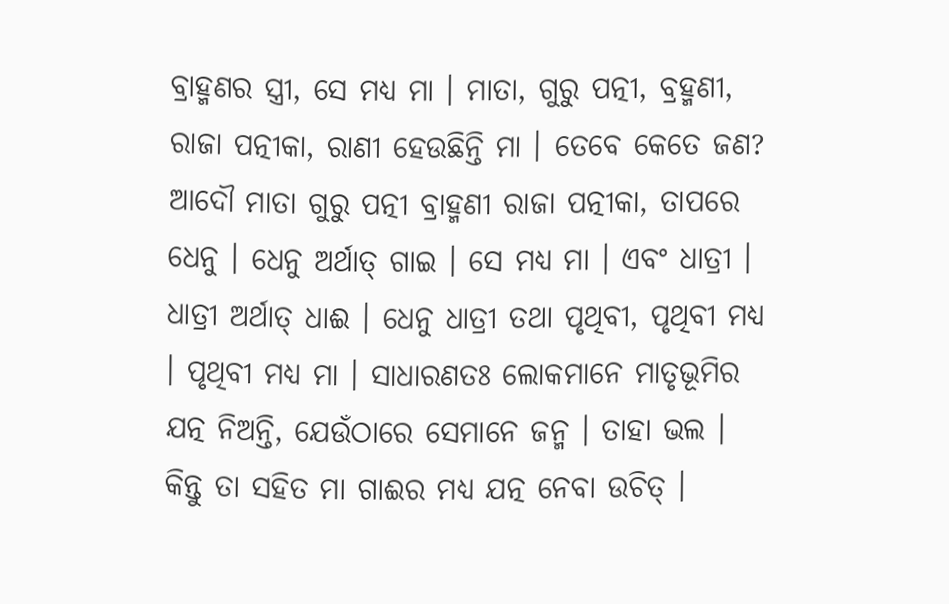ବ୍ରାହ୍ମଣର ସ୍ତ୍ରୀ, ସେ ମଧ୍ୟ ମା । ମାତା, ଗୁରୁ ପତ୍ନୀ, ବ୍ରହ୍ମଣୀ, ରାଜା ପତ୍ନୀକା, ରାଣୀ ହେଉଛିନ୍ତି ମା । ତେବେ କେତେ ଜଣ? ଆଦୌ ମାତା ଗୁରୁ ପତ୍ନୀ ବ୍ରାହ୍ମଣୀ ରାଜା ପତ୍ନୀକା, ତାପରେ ଧେନୁ । ଧେନୁ ଅର୍ଥାତ୍ ଗାଇ । ସେ ମଧ୍ୟ ମା । ଏବଂ ଧାତ୍ରୀ । ଧାତ୍ରୀ ଅର୍ଥାତ୍ ଧାଈ । ଧେନୁ ଧାତ୍ରୀ ତଥା ପୃଥିବୀ, ପୃଥିବୀ ମଧ୍ୟ । ପୃଥିବୀ ମଧ୍ୟ ମା । ସାଧାରଣତଃ ଲୋକମାନେ ମାତୃଭୂମିର ଯତ୍ନ ନିଅନ୍ତି, ଯେଉଁଠାରେ ସେମାନେ ଜନ୍ମ । ତାହା ଭଲ । କିନ୍ତୁ ତା ସହିତ ମା ଗାଈର ମଧ୍ୟ ଯତ୍ନ ନେବା ଉଚିତ୍ ।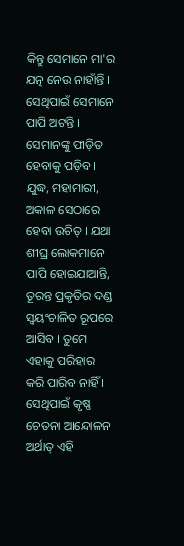କିନ୍ତୁ ସେମାନେ ମା'ର ଯତ୍ନ ନେଉ ନାହାଁନ୍ତି । ସେଥିପାଇଁ ସେମାନେ ପାପି ଅଟନ୍ତି । ସେମାନଙ୍କୁ ପୀଡ଼ିତ ହେବାକୁ ପଡ଼ିବ । ଯୁଦ୍ଧ, ମହାମାରୀ, ଅକାଳ ସେଠାରେ ହେବା ଉଚିତ୍ । ଯଥା ଶୀଘ୍ର ଲୋକମାନେ ପାପି ହୋଇଯାଆନ୍ତି, ତୂରନ୍ତ ପ୍ରକୃତିର ଦଣ୍ଡ ସ୍ଵୟଂଚାଳିତ ରୂପରେ ଆସିବ । ତୁମେ ଏହାକୁ ପରିହାର କରି ପାରିବ ନାହିଁ ।
ସେଥିପାଇଁ କୃଷ୍ଣ ଚେତନା ଆନ୍ଦୋଳନ ଅର୍ଥାତ୍ ଏହି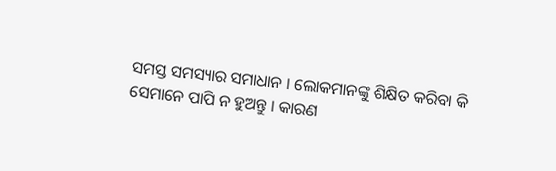ସମସ୍ତ ସମସ୍ୟାର ସମାଧାନ । ଲୋକମାନଙ୍କୁ ଶିକ୍ଷିତ କରିବା କି ସେମାନେ ପାପି ନ ହୁଅନ୍ତୁ । କାରଣ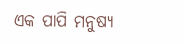ଏକ ପାପି ମନୁଷ୍ୟ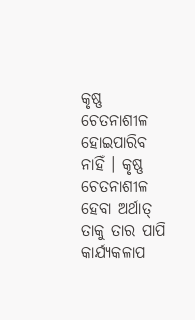କୃଷ୍ଣ ଚେତନାଶୀଳ ହୋଇପାରିବ ନାହିଁ । କୃଷ୍ଣ ଚେତନାଶୀଳ ହେବା ଅର୍ଥାତ୍ ତାକୁ ତାର ପାପି କାର୍ଯ୍ୟକଳାପ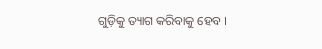ଗୁଡ଼ିକୁ ତ୍ୟାଗ କରିବାକୁ ହେବ ।